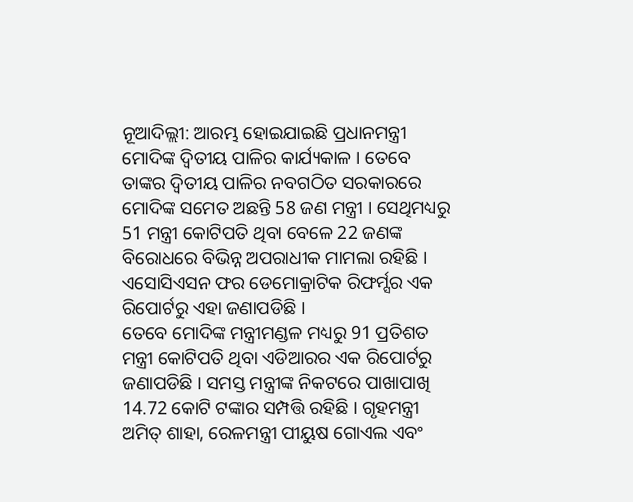ନୂଆଦିଲ୍ଲୀ: ଆରମ୍ଭ ହୋଇଯାଇଛି ପ୍ରଧାନମନ୍ତ୍ରୀ ମୋଦିଙ୍କ ଦ୍ବିତୀୟ ପାଳିର କାର୍ଯ୍ୟକାଳ । ତେବେ ତାଙ୍କର ଦ୍ବିତୀୟ ପାଳିର ନବଗଠିତ ସରକାରରେ ମୋଦିଙ୍କ ସମେତ ଅଛନ୍ତି 58 ଜଣ ମନ୍ତ୍ରୀ । ସେଥିମଧ୍ୟରୁ 51 ମନ୍ତ୍ରୀ କୋଟିପତି ଥିବା ବେଳେ 22 ଜଣଙ୍କ ବିରୋଧରେ ବିଭିନ୍ନ ଅପରାଧୀକ ମାମଲା ରହିଛି । ଏସୋସିଏସନ ଫର ଡେମୋକ୍ରାଟିକ ରିଫର୍ମ୍ସର ଏକ ରିପୋର୍ଟରୁ ଏହା ଜଣାପଡିଛି ।
ତେବେ ମୋଦିଙ୍କ ମନ୍ତ୍ରୀମଣ୍ଡଳ ମଧ୍ୟରୁ 91 ପ୍ରତିଶତ ମନ୍ତ୍ରୀ କୋଟିପତି ଥିବା ଏଡିଆରର ଏକ ରିପୋର୍ଟରୁ ଜଣାପଡିଛି । ସମସ୍ତ ମନ୍ତ୍ରୀଙ୍କ ନିକଟରେ ପାଖାପାଖି 14.72 କୋଟି ଟଙ୍କାର ସମ୍ପତ୍ତି ରହିଛି । ଗୃହମନ୍ତ୍ରୀ ଅମିତ୍ ଶାହା, ରେଳମନ୍ତ୍ରୀ ପୀୟୁଷ ଗୋଏଲ ଏବଂ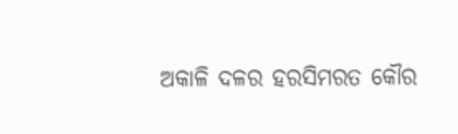ଅକାଳି ଦଳର ହରସିମରତ କୌର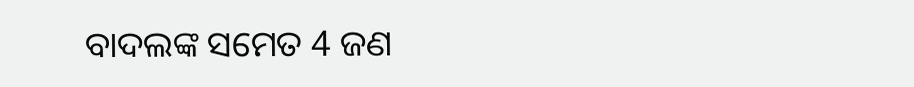ବାଦଲଙ୍କ ସମେତ 4 ଜଣ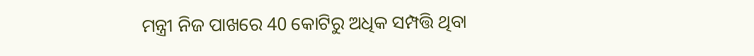ମନ୍ତ୍ରୀ ନିଜ ପାଖରେ 40 କୋଟିରୁ ଅଧିକ ସମ୍ପତ୍ତି ଥିବା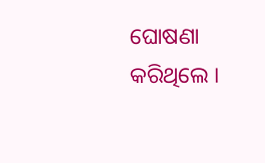ଘୋଷଣା କରିଥିଲେ ।